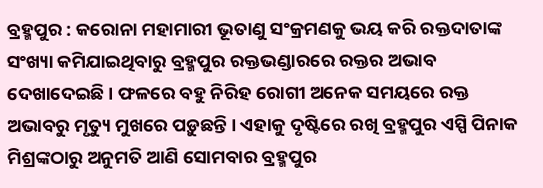ବ୍ରହ୍ମପୁର : କରୋନା ମହାମାରୀ ଭୂତାଣୁ ସଂକ୍ରମଣକୁ ଭୟ କରି ରକ୍ତଦାତାଙ୍କ ସଂଖ୍ୟା କମିଯାଇଥିବାରୁ ବ୍ରହ୍ମପୁର ରକ୍ତଭଣ୍ଡାରରେ ରକ୍ତର ଅଭାବ ଦେଖାଦେଇଛି । ଫଳରେ ବହୁ ନିରିହ ରୋଗୀ ଅନେକ ସମୟରେ ରକ୍ତ ଅଭାବରୁ ମୃତ୍ୟୁ ମୁଖରେ ପଡ଼ୁଛନ୍ତି । ଏହାକୁ ଦୃଷ୍ଟିରେ ରଖି ବ୍ରହ୍ମପୁର ଏସ୍ପି ପିନାକ ମିଶ୍ରଙ୍କଠାରୁ ଅନୁମତି ଆଣି ସୋମବାର ବ୍ରହ୍ମପୁର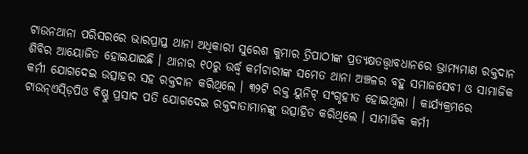ଟାଉନଥାନା ପରିସରରେ ଭାରପ୍ରାପ୍ତ ଥାନା ଅଧିକାରୀ ସୁରେଶ କୁମାର ତ୍ରିପାଠୀଙ୍କ ପ୍ରତ୍ୟକ୍ଷତତ୍ତ୍ୱାବଧାନରେ ଭ୍ରାମ୍ୟମାଣ ରକ୍ତଦାନ ଶିବିର ଆୟୋଜିତ ହୋଇଯାଇଛି । ଥାନାର ୧୦ରୁ ଉର୍ଦ୍ଧ୍ୱ କର୍ମଚାରୀଙ୍କ ସମେତ ଥାନା ଅଞ୍ଚଳର ବହୁ ସମାଜସେବୀ ଓ ସାମାଜିକ କର୍ମୀ ଯୋଗଦେଇ ଉତ୍ସାହର ସହ ରକ୍ତଦାନ କରିଥିଲେ । ୩୨ଟି ରକ୍ତ ୟୁନିଟ୍ ସଂଗୃହୀତ ହୋଇଥିଲା । କାର୍ଯ୍ୟକ୍ରମରେ ଟାଉନ୍ଏସ୍ଡ଼ିପିଓ ବିଷ୍ଣୁ ପ୍ରସାଦ ପତି ଯୋଗଦେଇ ରକ୍ତଦାତାମାନଙ୍କୁ ଉତ୍ସାହିତ କରିଥିଲେ । ସାମାଜିକ କର୍ମୀ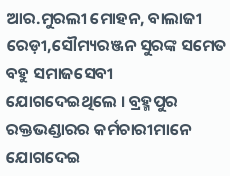ଆର.ମୁରଲୀ ମୋହନ, ବାଲାଜୀ ରେଡ଼ୀ,ସୌମ୍ୟରଞ୍ଜନ ସୁରଙ୍କ ସମେତ ବହୁ ସମାଜସେବୀ ଯୋଗଦେଇଥିଲେ । ବ୍ରହ୍ମପୁର ରକ୍ତଭଣ୍ଡାରର କର୍ମଚାରୀମାନେ ଯୋଗଦେଇ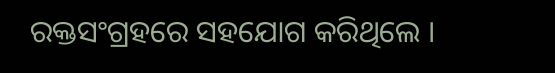ରକ୍ତସଂଗ୍ରହରେ ସହଯୋଗ କରିଥିଲେ ।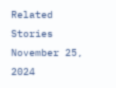Related Stories
November 25, 2024